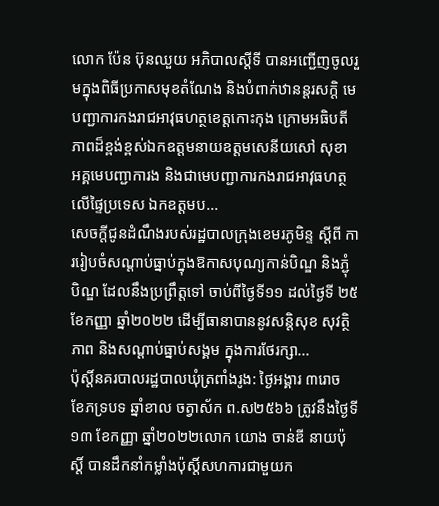លោក ប៉ែន ប៊ុនឈួយ អភិបាលស្ដីទី បានអញ្ជើញចូលរួមក្នុងពិធីប្រកាសមុខតំណែង និងបំពាក់ឋានន្ដរសក្ដិ មេបញ្ជាការកងរាជអាវុធហត្ថខេត្តកោះកុង ក្រោមអធិបតីភាពដ៏ខ្ពង់ខ្ពស់ឯកឧត្ដមនាយឧត្ដមសេនីយសៅ សុខា អគ្គមេបញ្ជាការង និងជាមេបញ្ជាការកងរាជអាវុធហត្ថលើផ្ទៃប្រទេស ឯកឧត្ដមប...
សេចក្តីជូនដំណឹងរបស់រដ្ឋបាលក្រុងខេមរភូមិន្ទ ស្តីពី ការរៀបចំសណ្តាប់ធ្នាប់ក្នុងឱកាសបុណ្យកាន់បិណ្ឌ និងភ្ជុំបិណ្ឌ ដែលនឹងប្រព្រឹត្តទៅ ចាប់ពីថ្ងៃទី១១ ដល់ថ្ងៃទី ២៥ ខែកញ្ញា ឆ្នាំ២០២២ ដើម្បីធានាបាននូវសន្តិសុខ សុវត្ថិភាព និងសណ្តាប់ធ្នាប់សង្គម ក្នុងការថែរក្សា...
ប៉ុស្តិ៍នគរបាលរដ្ឋបាលឃុំត្រពាំងរូង: ថ្ងៃអង្គារ ៣រោច ខែភទ្របទ ឆ្នាំខាល ចត្វាស័ក ព.ស២៥៦៦ ត្រូវនឹងថ្ងៃទី១៣ ខែកញ្ញា ឆ្នាំ២០២២លោក យោង ចាន់ឌី នាយប៉ុស្តិ៍ បានដឹកនាំកម្លាំងប៉ុសិ៍្តសហការជាមួយក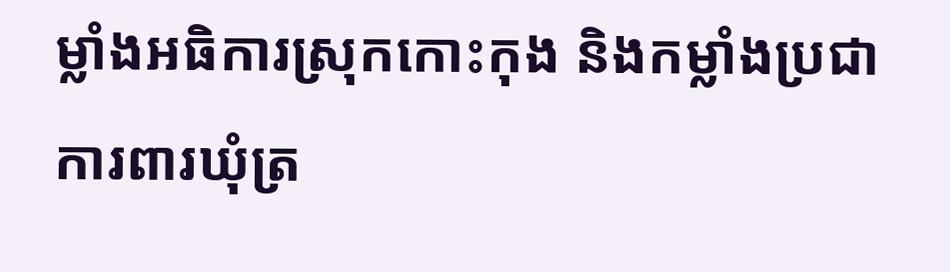ម្លាំងអធិការស្រុកកោះកុង និងកម្លាំងប្រជាការពារឃុំត្រ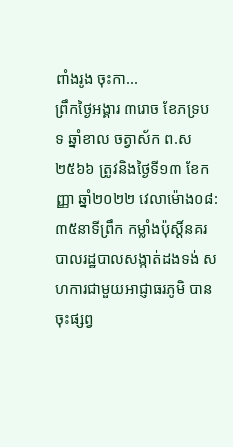ពាំងរូង ចុះកា...
ព្រឹកថ្ងៃអង្គារ ៣រោច ខែភទ្របទ ឆ្នាំខាល ចត្វាស័ក ព.ស២៥៦៦ ត្រូវនិងថ្ងៃទី១៣ ខែកញ្ញា ឆ្នាំ២០២២ វេលាម៉ោង០៨: ៣៥នាទីព្រឹក កម្លាំងប៉ុស្តិ៍នគរបាលរដ្ឋបាលសង្កាត់ដងទង់ សហការជាមួយអាជ្ញាធរភូមិ បានចុះផ្សព្វ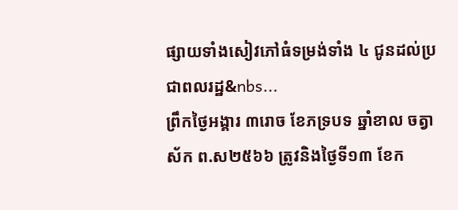ផ្សាយទាំងសៀវភៅធំទម្រង់ទាំង ៤ ជូនដល់ប្រជាពលរដ្ឋ&nbs...
ព្រឹកថ្ងៃអង្គារ ៣រោច ខែភទ្របទ ឆ្នាំខាល ចត្វាស័ក ព.ស២៥៦៦ ត្រូវនិងថ្ងៃទី១៣ ខែក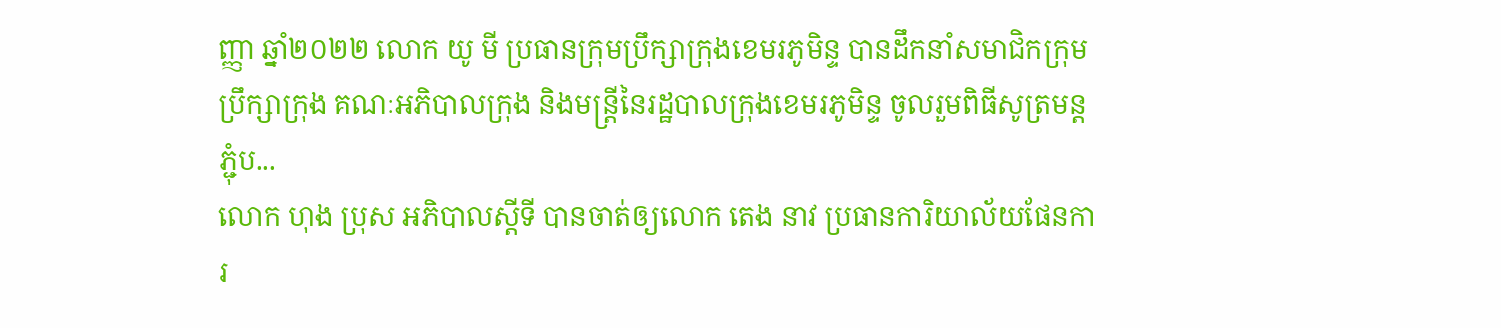ញ្ញា ឆ្នាំ២០២២ លោក យូ មី ប្រធានក្រុមប្រឹក្សាក្រុងខេមរភូមិន្ទ បានដឹកនាំសមាជិកក្រុមប្រឹក្សាក្រុង គណៈអភិបាលក្រុង និងមន្រ្តីនៃរដ្ឋបាលក្រុងខេមរភូមិន្ទ ចូលរួមពិធីសូត្រមន្តភ្ជុំប...
លោក ហុង ប្រុស អភិបាលស្តីទី បានចាត់ឲ្យលោក តេង នាវ ប្រធានការិយាល័យផែនការ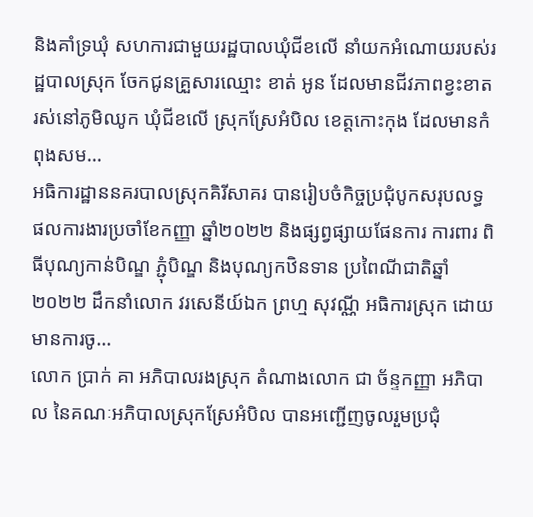និងគាំទ្រឃុំ សហការជាមួយរដ្ឋបាលឃុំជីខលើ នាំយកអំណោយរបស់រដ្ឋបាលស្រុក ចែកជូនគ្រួសារឈ្មោះ ខាត់ អូន ដែលមានជីវភាពខ្វះខាត រស់នៅភូមិឈូក ឃុំជីខលើ ស្រុកស្រែអំបិល ខេត្តកោះកុង ដែលមានកំពុងសម...
អធិការដ្ឋាននគរបាលស្រុកគិរីសាគរ បានរៀបចំកិច្ចប្រជុំបូកសរុបលទ្ធផលការងារប្រចាំខែកញ្ញា ឆ្នាំ២០២២ និងផ្សព្វផ្សាយផែនការ ការពារ ពិធីបុណ្យកាន់បិណ្ឌ ភ្ជុំបិណ្ឌ និងបុណ្យកឋិនទាន ប្រពៃណីជាតិឆ្នាំ២០២២ ដឹកនាំលោក វរសេនីយ៍ឯក ព្រហ្ម សុវណ្ណី អធិការស្រុក ដោយមានការចូ...
លោក ប្រាក់ គា អភិបាលរងស្រុក តំណាងលោក ជា ច័ន្ទកញ្ញា អភិបាល នៃគណៈអភិបាលស្រុកស្រែអំបិល បានអញ្ជើញចូលរួមប្រជុំ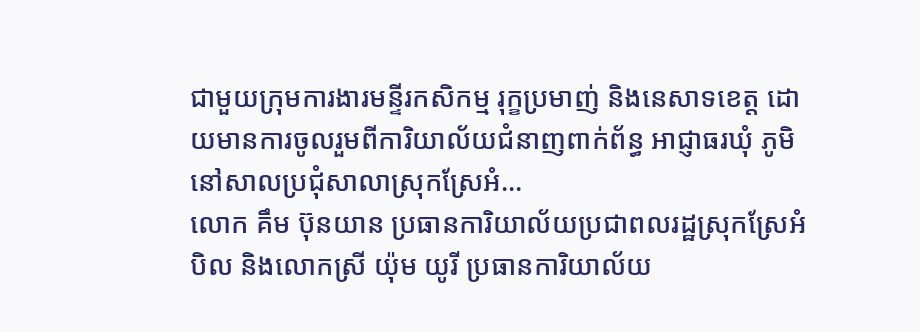ជាមួយក្រុមការងារមន្ទីរកសិកម្ម រុក្ខប្រមាញ់ និងនេសាទខេត្ត ដោយមានការចូលរួមពីការិយាល័យជំនាញពាក់ព័ន្ធ អាជ្ញាធរឃុំ ភូមិ នៅសាលប្រជុំសាលាស្រុកស្រែអំ...
លោក គឹម ប៊ុនយាន ប្រធានការិយាល័យប្រជាពលរដ្ឋស្រុកស្រែអំបិល និងលោកស្រី យ៉ុម យូរី ប្រធានការិយាល័យ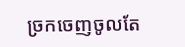ច្រកចេញចូលតែ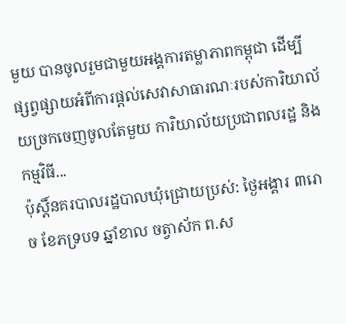មួយ បានចូលរួមជាមួយអង្គការតម្លាភាពកម្ពុជា ដើម្បីផ្សព្វផ្សាយអំពីការផ្តល់សេវាសាធារណៈរបស់ការិយាល័យច្រកចេញចូលតែមួយ ការិយាល័យប្រជាពលរដ្ឋ និងកម្មវិធី...
ប៉ុស្តិ៍នគរបាលរដ្ឋបាលឃុំជ្រោយប្រស់: ថ្ងៃអង្គារ ៣រោច ខែភទ្របទ ឆ្នាំខាល ចត្វាស័ក ព.ស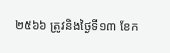២៥៦៦ ត្រូវនិងថ្ងៃទី១៣ ខែក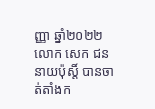ញ្ញា ឆ្នាំ២០២២លោក សេក ជន នាយប៉ុស្តិ៍ បានចាត់តាំងក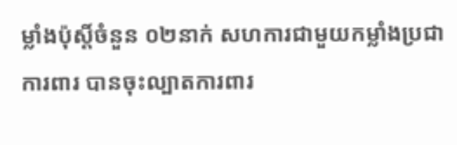ម្លាំងប៉ុស្តិ៍ចំនួន ០២នាក់ សហការជាមួយកម្លាំងប្រជាការពារ បានចុះល្បាតការពារ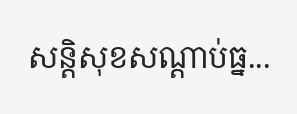សន្តិសុខសណ្តាប់ធ្ន...